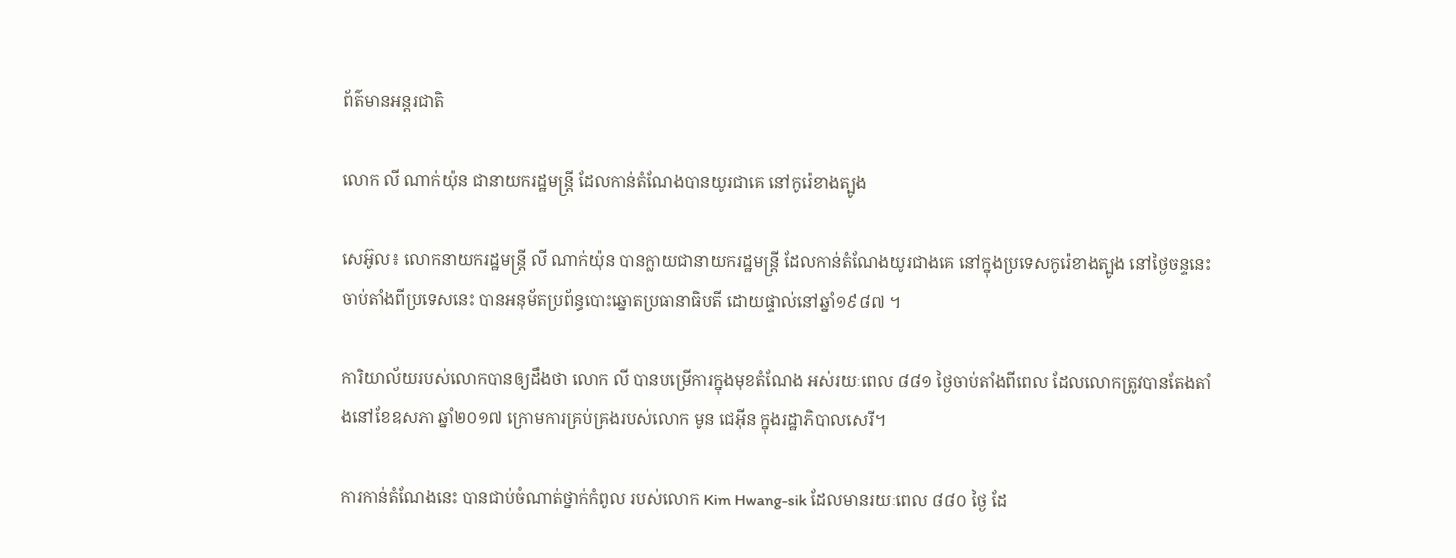ព័ត៌មានអន្តរជាតិ

លោក លី ណាក់យ៉ុន ជានាយករដ្ឋមន្រ្តី ដែលកាន់តំណែងបានយូរជាគេ នៅកូរ៉េខាងត្បូង

សេអ៊ូល៖ លោកនាយករដ្ឋមន្រ្តី លី ណាក់យ៉ុន បានក្លាយជានាយករដ្ឋមន្រ្តី ដែលកាន់តំណែងយូរជាងគេ នៅក្នុងប្រទេសកូរ៉េខាងត្បូង នៅថ្ងៃចន្ទនេះ ចាប់តាំងពីប្រទេសនេះ បានអនុម័តប្រព័ន្ធបោះឆ្នោតប្រធានាធិបតី ដោយផ្ទាល់នៅឆ្នាំ១៩៨៧ ។

ការិយាល័យរបស់លោកបានឲ្យដឹងថា លោក លី បានបម្រើការក្នុងមុខតំណែង អស់រយៈពេល ៨៨១ ថ្ងៃចាប់តាំងពីពេល ដែលលោកត្រូវបានតែងតាំងនៅខែឧសភា ឆ្នាំ២០១៧ ក្រោមការគ្រប់គ្រងរបស់លោក មូន ជេអ៊ីន ក្នុងរដ្ឋាភិបាលសេរី។

ការកាន់តំណែងនេះ បានជាប់ចំណាត់ថ្នាក់កំពូល របស់លោក Kim Hwang-sik ដែលមានរយៈពេល ៨៨០ ថ្ងៃ ដែ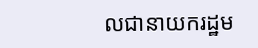លជានាយករដ្ឋម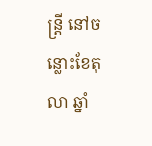ន្រ្តី នៅចន្លោះខែតុលា ឆ្នាំ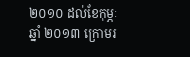២០១០ ដល់ខែកុម្ភៈ ឆ្នាំ ២០១៣ ក្រោមរ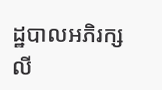ដ្ឋបាលអភិរក្សលី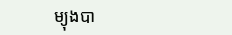ម្យុងបា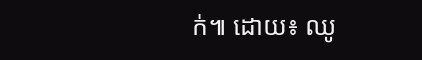ក់៕ ដោយ៖ ឈូ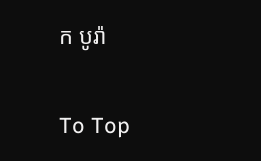ក បូរ៉ា

To Top